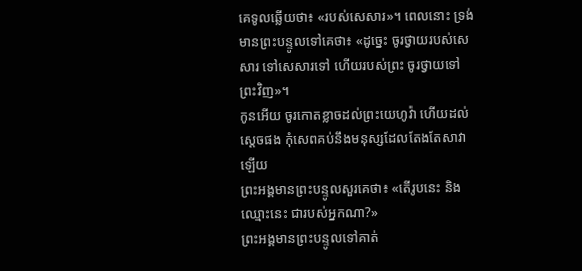គេទូលឆ្លើយថា៖ «របស់សេសារ»។ ពេលនោះ ទ្រង់មានព្រះបន្ទូលទៅគេថា៖ «ដូច្នេះ ចូរថ្វាយរបស់សេសារ ទៅសេសារទៅ ហើយរបស់ព្រះ ចូរថ្វាយទៅព្រះវិញ»។
កូនអើយ ចូរកោតខ្លាចដល់ព្រះយេហូវ៉ា ហើយដល់ស្តេចផង កុំសេពគប់នឹងមនុស្សដែលតែងតែសាវាឡើយ
ព្រះអង្គមានព្រះបន្ទូលសួរគេថា៖ «តើរូបនេះ និងឈ្មោះនេះ ជារបស់អ្នកណា?»
ព្រះអង្គមានព្រះបន្ទូលទៅគាត់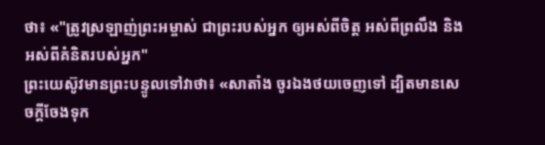ថា៖ «"ត្រូវស្រឡាញ់ព្រះអម្ចាស់ ជាព្រះរបស់អ្នក ឲ្យអស់ពីចិត្ត អស់ពីព្រលឹង និងអស់ពីគំនិតរបស់អ្នក"
ព្រះយេស៊ូវមានព្រះបន្ទូលទៅវាថា៖ «សាតាំង ចូរឯងថយចេញទៅ ដ្បិតមានសេចក្តីចែងទុក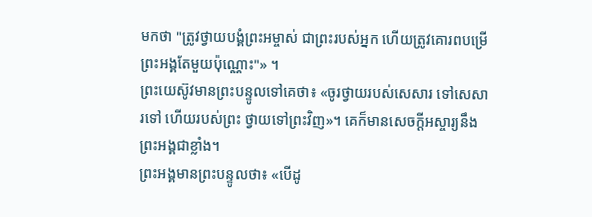មកថា "ត្រូវថ្វាយបង្គំព្រះអម្ចាស់ ជាព្រះរបស់អ្នក ហើយត្រូវគោរពបម្រើព្រះអង្គតែមួយប៉ុណ្ណោះ"» ។
ព្រះយេស៊ូវមានព្រះបន្ទូលទៅគេថា៖ «ចូរថ្វាយរបស់សេសារ ទៅសេសារទៅ ហើយរបស់ព្រះ ថ្វាយទៅព្រះវិញ»។ គេក៏មានសេចក្ដីអស្ចារ្យនឹងព្រះអង្គជាខ្លាំង។
ព្រះអង្គមានព្រះបន្ទូលថា៖ «បើដូ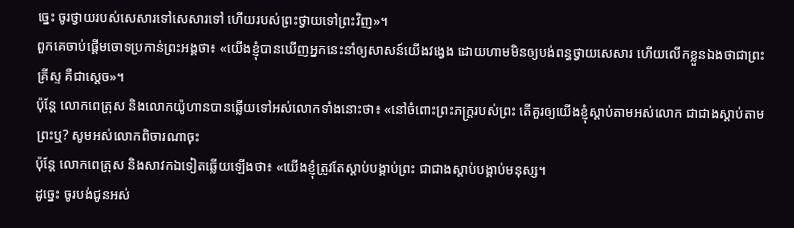ច្នេះ ចូរថ្វាយរបស់សេសារទៅសេសារទៅ ហើយរបស់ព្រះថ្វាយទៅព្រះវិញ»។
ពួកគេចាប់ផ្តើមចោទប្រកាន់ព្រះអង្គថា៖ «យើងខ្ញុំបានឃើញអ្នកនេះនាំឲ្យសាសន៍យើងវង្វេង ដោយហាមមិនឲ្យបង់ពន្ធថ្វាយសេសារ ហើយលើកខ្លួនឯងថាជាព្រះគ្រីស្ទ គឺជាស្តេច»។
ប៉ុន្ដែ លោកពេត្រុស និងលោកយ៉ូហានបានឆ្លើយទៅអស់លោកទាំងនោះថា៖ «នៅចំពោះព្រះភក្ត្ររបស់ព្រះ តើគួរឲ្យយើងខ្ញុំស្តាប់តាមអស់លោក ជាជាងស្តាប់តាមព្រះឬ? សូមអស់លោកពិចារណាចុះ
ប៉ុន្ដែ លោកពេត្រុស និងសាវកឯទៀតឆ្លើយឡើងថា៖ «យើងខ្ញុំត្រូវតែស្តាប់បង្គាប់ព្រះ ជាជាងស្ដាប់បង្គាប់មនុស្ស។
ដូច្នេះ ចូរបង់ជូនអស់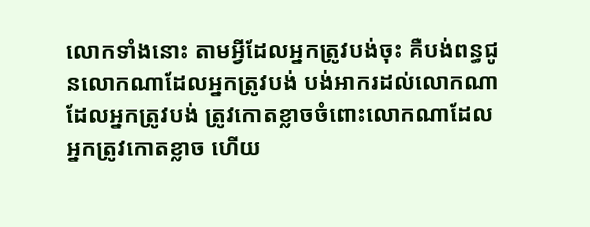លោកទាំងនោះ តាមអ្វីដែលអ្នកត្រូវបង់ចុះ គឺបង់ពន្ធជូនលោកណាដែលអ្នកត្រូវបង់ បង់អាករដល់លោកណាដែលអ្នកត្រូវបង់ ត្រូវកោតខ្លាចចំពោះលោកណាដែលអ្នកត្រូវកោតខ្លាច ហើយ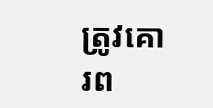ត្រូវគោរព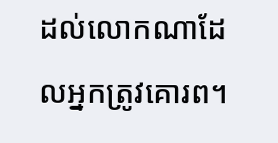ដល់លោកណាដែលអ្នកត្រូវគោរព។